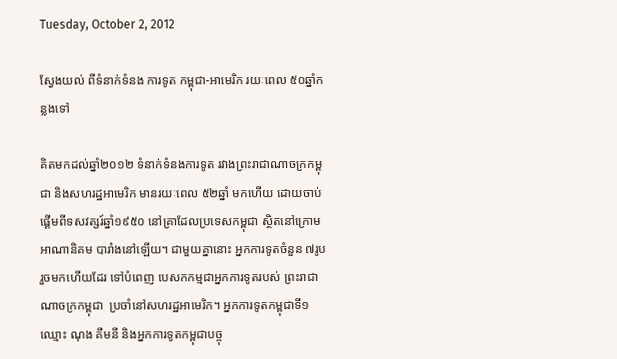Tuesday, October 2, 2012

ស្វែងយល់ ពីទំនាក់ទំនង ការទូត កម្ពុជា-អាមេរិក រយៈពេល ៥០ឆ្នាំកន្លងទៅ

គិតមកដល់ឆ្នាំ២០១២ ទំនាក់ទំនងការទូត រវាងព្រះរាជាណាចក្រកម្ពុជា និងសហរដ្ឋអាមេរិក មានរយៈពេល ៥២ឆ្នាំ មកហើយ ដោយចាប់ផ្ដើមពីទសវត្សរ៍ឆ្នាំ១៩៥០ នៅគ្រាដែលប្រទេសកម្ពុជា ស្ថិតនៅក្រោមអាណានិគម បារាំងនៅឡើយ។ ជាមួយគ្នានោះ អ្នកការទូតចំនួន ៧រូប រួចមកហើយដែរ ទៅបំពេញ បេសកកម្មជាអ្នកការទូតរបស់ ព្រះរាជាណាចក្រកម្ពុជា  ប្រចាំនៅសហរដ្ឋអាមេរិក។ អ្នកការទូតកម្ពុជាទី១ ឈ្មោះ ណុង គឹមនី និងអ្នកការទូតកម្ពុជាបច្ចុ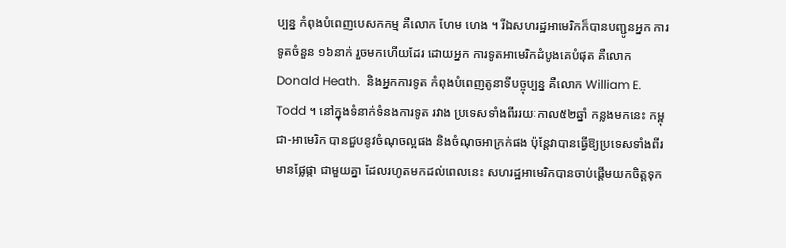ប្បន្ន កំពុងបំពេញបេសកកម្ម គឺលោក ហែម ហេង ។ រីឯសហរដ្ឋអាមេរិកក៏បានបញ្ជូនអ្នក ការទូតចំនួន ១៦នាក់ រួចមកហើយដែរ ដោយអ្នក ការទូតអាមេរិកដំបូងគេបំផុត គឺលោក Donald Heath.  និងអ្នកការទូត កំពុងបំពេញតូនាទីបច្ចុប្បន្ន គឺលោក William E. Todd ។ នៅក្នុងទំនាក់ទំនងការទូត រវាង ប្រទេសទាំងពីររយៈកាល៥២ឆ្នាំ កន្លងមកនេះ កម្ពុជា-អាមេរិក បានជួបនូវចំណុចល្អផង និងចំណុចអាក្រក់ផង ប៉ុន្ដែវាបានធ្វើឱ្យប្រទេសទាំងពីរមានផ្លែផ្កា ជាមួយគ្នា ដែលរហូតមកដល់ពេលនេះ សហរដ្ឋអាមេរិកបានចាប់ផ្ដើមយកចិត្ដទុក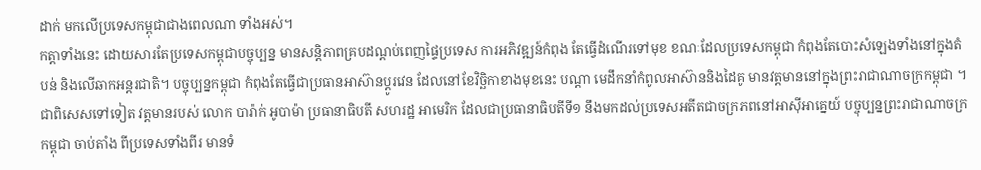ដាក់ មកលើប្រទេសកម្ពុជាជាងពេលណា ទាំងអស់។
កត្ដាទាំងនេះ ដោយសារតែប្រទេសកម្ពុជាបច្ចុប្បន្ន មានសន្ដិភាពគ្របដណ្ដប់ពេញផ្ទៃប្រទេស ការអភិវឌ្ឍន៍កំពុង តែធ្វើដំណើរទៅមុខ ខណៈដែលប្រទេសកម្ពុជា កំពុងតែបោះសំឡេងទាំងនៅក្នុងតំបន់ និងលើឆាកអន្ដរជាតិ។ បច្ចុប្បន្នកម្ពុជា កំពុងតែធ្វើជាប្រធានអាស៊ានប្ដូរវេន ដែលនៅខែវិច្ឆិកាខាងមុខនេះ បណ្ដា មេដឹកនាំកំពូលអាស៊ាននិងដៃគូ មានវត្ដមាននៅក្នុងព្រះរាជាណាចក្រកម្ពុជា ។ ជាពិសេសទៅទៀត វត្ដមានរបស់ លោក បារ៉ាក់ អូបាម៉ា ប្រធានាធិបតី សហរដ្ឋ អាមេរិក ដែលជាប្រធានាធិបតីទី១ នឹងមកដល់ប្រទេសអតីតជាចក្រភពនៅអាស៊ីអាគ្នេយ៍ បច្ចុប្បន្នព្រះរាជាណាចក្រកម្ពុជា ចាប់តាំង ពីប្រទេសទាំងពីរ មានទំ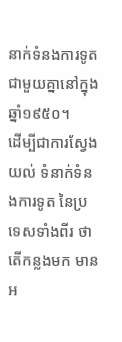នាក់ទំនងការទូត ជាមួយគ្នានៅក្នុងឆ្នាំ១៩៥០។
ដើម្បីជាការស្វែងយល់ ទំនាក់ទំនងការទូត នៃប្រទេសទាំងពីរ ថាតើកន្លងមក មានអ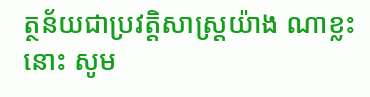ត្ថន័យជាប្រវត្ដិសាស្ដ្រយ៉ាង ណាខ្លះនោះ សូម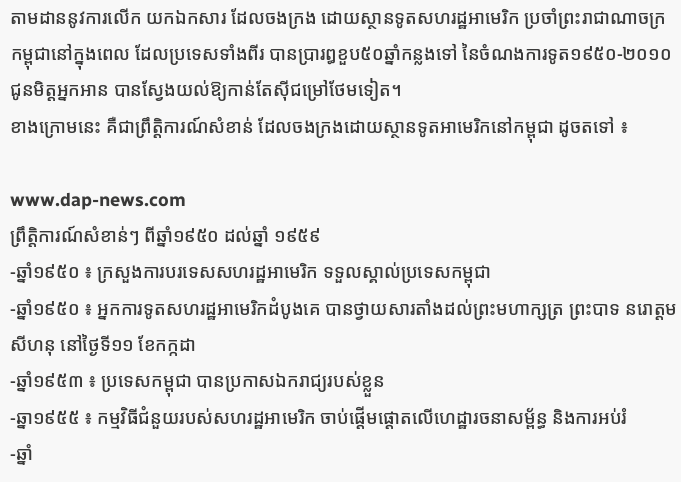តាមដាននូវការលើក យកឯកសារ ដែលចងក្រង ដោយស្ថានទូតសហរដ្ឋអាមេរិក ប្រចាំព្រះរាជាណាចក្រ កម្ពុជានៅក្នុងពេល ដែលប្រទេសទាំងពីរ បានប្រារឰខួប៥០ឆ្នាំកន្លងទៅ នៃចំណងការទូត១៩៥០-២០១០ ជូនមិត្ដអ្នកអាន បានស្វែងយល់ឱ្យកាន់តែស៊ីជម្រៅថែមទៀត។
ខាងក្រោមនេះ គឺជាព្រឹត្ដិការណ៍សំខាន់ ដែលចងក្រងដោយស្ថានទូតអាមេរិកនៅកម្ពុជា ដូចតទៅ ៖

www.dap-news.com
ព្រឹត្ដិការណ៍សំខាន់ៗ ពីឆ្នាំ១៩៥០ ដល់ឆ្នាំ ១៩៥៩
-ឆ្នាំ១៩៥០ ៖ ក្រសួងការបរទេសសហរដ្ឋអាមេរិក ទទួលស្គាល់ប្រទេសកម្ពុជា
-ឆ្នាំ១៩៥០ ៖ អ្នកការទូតសហរដ្ឋអាមេរិកដំបូងគេ បានថ្វាយសារតាំងដល់ព្រះមហាក្សត្រ ព្រះបាទ នរោត្ដម សីហនុ នៅថ្ងៃទី១១ ខែកក្កដា
-ឆ្នាំ១៩៥៣ ៖ ប្រទេសកម្ពុជា បានប្រកាសឯករាជ្យរបស់ខ្លួន
-ឆ្នា១៩៥៥ ៖ កម្មវិធីជំនួយរបស់សហរដ្ឋអាមេរិក ចាប់ផ្ដើមផ្ដោតលើហេដ្ឋារចនាសម្ព័ន្ធ និងការអប់រំ
-ឆ្នាំ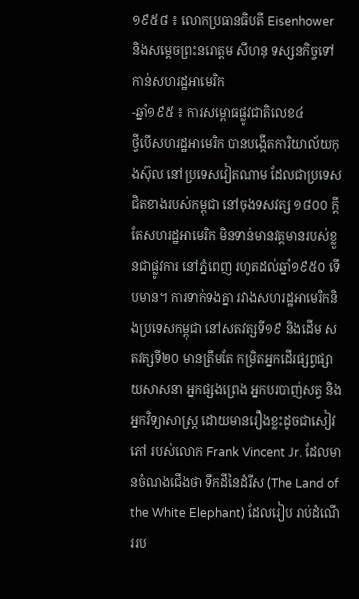១៩៥៨ ៖ លោកប្រធានធិបតី Eisenhower និងសម្ដេចព្រះនរោត្ដម សីហនុ ទស្សនកិច្ចទៅកាន់សហរដ្ឋអាមេរិក
-ឆ្នាំ១៩៥ ៖ ការសម្ពោធផ្លូវជាតិលេខ៤
ថ្វីបើសហរដ្ឋអាមេរិក បានបង្កើតការិយាល័យកុងស៊ុល នៅប្រទេសវៀតណាម ដែលជាប្រទេសជិតខាងរបស់កម្ពុជា នៅចុងទសវត្ស ១៨០០ ក្ដី តែសហរដ្ឋអាមេរិក មិនទាន់មានវត្ដមានរបស់ខ្លួនជាផ្លូវការ នៅភ្នំពេញ រហូតដល់ឆ្នាំ១៩៥០ ទើបមាន។ ការទាក់ទងគ្នា រវាងសហរដ្ឋអាមេរិកនិងប្រទេសកម្ពុជា នៅសតវត្សទី១៩ និងដើម សតវត្សទី២០ មានត្រឹមតែ កម្រិតអ្នកដើរផ្សព្វផ្សាយសាសនា អ្នកផ្សងព្រេង អ្នកបរបាញ់សត្វ និងអ្នកវិទ្យាសាស្ដ្រ ដោយមានរឿងខ្លះដូចជាសៀវភៅ របស់លោក Frank Vincent Jr. ដែលមានចំណងជើងថា ទឹកដីនៃដំរីស (The Land of the White Elephant) ដែលរៀប រាប់ដំណើររប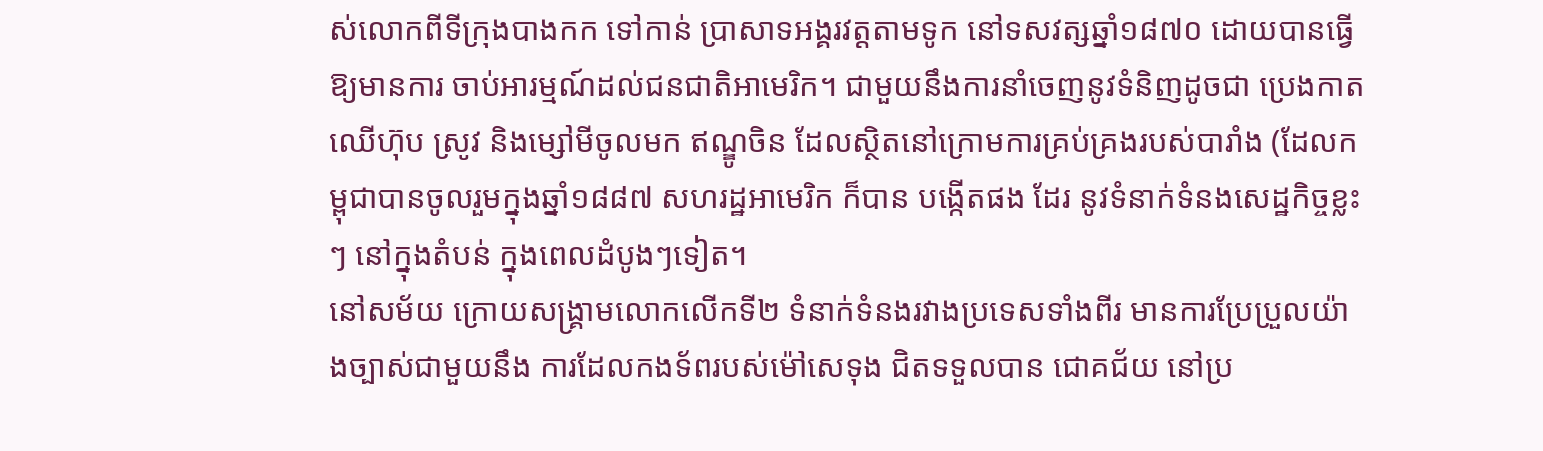ស់លោកពីទីក្រុងបាងកក ទៅកាន់ ប្រាសាទអង្គរវត្ដតាមទូក នៅទសវត្សឆ្នាំ១៨៧០ ដោយបានធ្វើឱ្យមានការ ចាប់អារម្មណ៍ដល់ជនជាតិអាមេរិក។ ជាមួយនឹងការនាំចេញនូវទំនិញដូចជា ប្រេងកាត ឈើហ៊ុប ស្រូវ និងម្សៅមីចូលមក ឥណ្ឌូចិន ដែលស្ថិតនៅក្រោមការគ្រប់គ្រងរបស់បារាំង (ដែលកម្ពុជាបានចូលរួមក្នុងឆ្នាំ១៨៨៧ សហរដ្ឋអាមេរិក ក៏បាន បង្កើតផង ដែរ នូវទំនាក់ទំនងសេដ្ឋកិច្ចខ្លះៗ នៅក្នុងតំបន់ ក្នុងពេលដំបូងៗទៀត។
នៅសម័យ ក្រោយសង្គ្រាមលោកលើកទី២ ទំនាក់ទំនងរវាងប្រទេសទាំងពីរ មានការប្រែប្រួលយ៉ាងច្បាស់ជាមួយនឹង ការដែលកងទ័ពរបស់ម៉ៅសេទុង ជិតទទួលបាន ជោគជ័យ នៅប្រ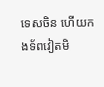ទេសចិន ហើយកងទ័ពវៀតមិ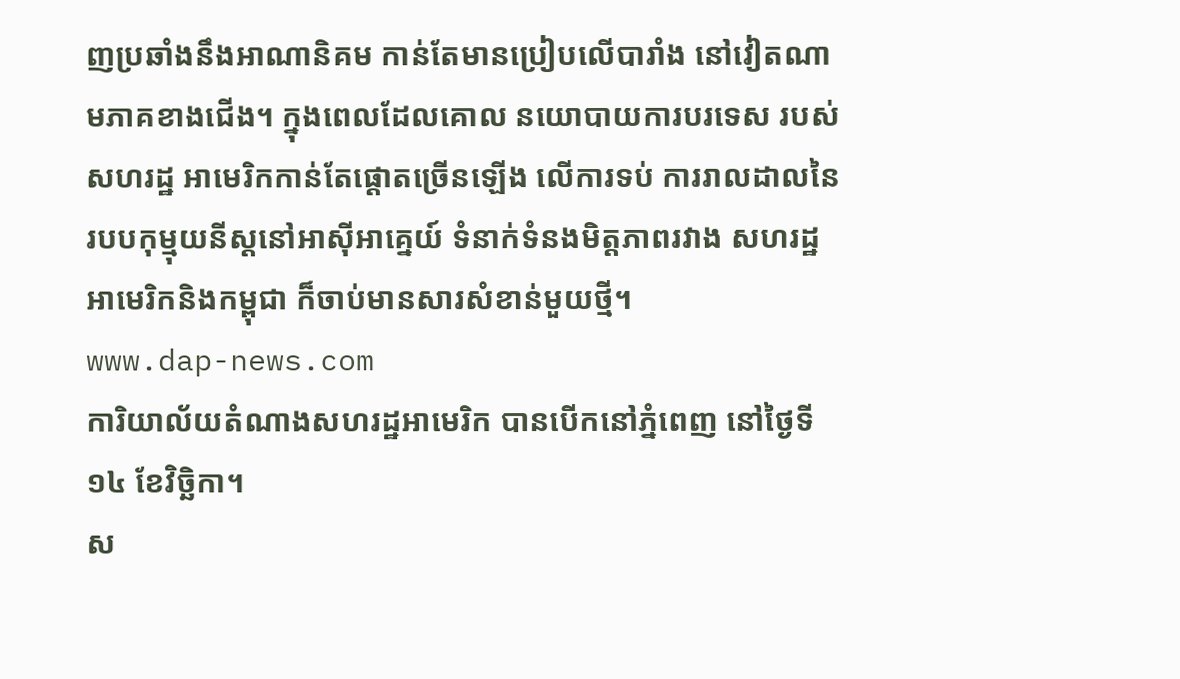ញប្រឆាំងនឹងអាណានិគម កាន់តែមានប្រៀបលើបារាំង នៅវៀតណាមភាគខាងជើង។ ក្នុងពេលដែលគោល នយោបាយការបរទេស របស់សហរដ្ឋ អាមេរិកកាន់តែផ្ដោតច្រើនឡើង លើការទប់ ការរាលដាលនៃរបបកុម្មុយនីស្ដនៅអាស៊ីអាគ្នេយ៍ ទំនាក់ទំនងមិត្ដភាពរវាង សហរដ្ឋអាមេរិកនិងកម្ពុជា ក៏ចាប់មានសារសំខាន់មួយថ្មី។
www.dap-news.com
ការិយាល័យតំណាងសហរដ្ឋអាមេរិក បានបើកនៅភ្នំពេញ នៅថ្ងៃទី១៤ ខែវិច្ឆិកា។
ស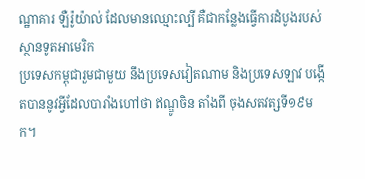ណ្ឋាគារ ឡឺរ៉ូយ៉ាល់ ដែលមានឈ្មោះល្បី គឺជាកន្លែងធ្វើការដំបូងរបស់ស្ថានទូតអាមេរិក
ប្រទេសកម្ពុជារួមជាមួយ នឹងប្រទេសវៀតណាម និងប្រទេសឡាវ បង្កើតបាននូវអ្វីដែលបារាំងហៅថា ឥណ្ឌូចិន តាំងពី ចុងសតវត្សទី១៩មក។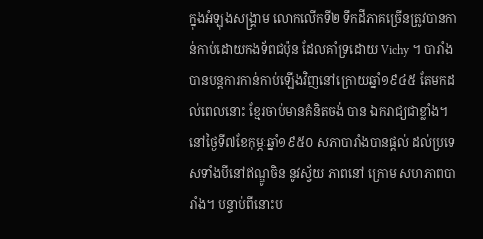ក្នុងអំឡុងសង្គ្រាម លោកលើកទី២ ទឹកដីភាគច្រើនត្រូវបានកាន់កាប់ដោយកងទ័ពជប៉ុន ដែលគាំទ្រដោយ Vichy ។ បារាំងបានបន្ដការកាន់កាប់ឡើងវិញនៅក្រោយឆ្នាំ១៩៤៥ តែមកដល់ពេលនោះ ខ្មែរចាប់មានគំនិតចង់ បាន ឯករាជ្យជាខ្លាំង។ នៅថ្ងៃទី៧ខែកុម្ភៈឆ្នាំ១៩៥០ សភាបារាំងបានផ្ដល់ ដល់ប្រទេសទាំងបីនៅឥណ្ឌូចិន នូវស្វ័យ ភាពនៅ ក្រោម សហភាពបារាំង។ បន្ទាប់ពីនោះប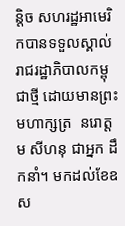ន្ដិច សហរដ្ឋអាមេរិកបានទទួលស្គាល់រាជរដ្ឋាភិបាលកម្ពុជាថ្មី ដោយមានព្រះមហាក្សត្រ  នរោត្ដម សីហនុ ជាអ្នក ដឹកនាំ។ មកដល់ខែឧស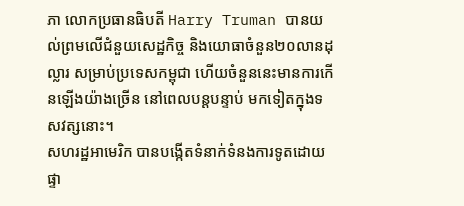ភា លោកប្រធានធិបតី Harry Truman បានយល់ព្រមលើជំនួយសេដ្ឋកិច្ច និងយោធាចំនួន២០លានដុល្លារ សម្រាប់ប្រទេសកម្ពុជា ហើយចំនួននេះមានការកើនឡើងយ៉ាងច្រើន នៅពេលបន្ដបន្ទាប់ មកទៀតក្នុងទសវត្សនោះ។
សហរដ្ឋអាមេរិក បានបង្កើតទំនាក់ទំនងការទូតដោយផ្ទា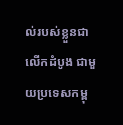ល់របស់ខ្លួនជាលើកដំបូង ជាមួយប្រទេសកម្ពុ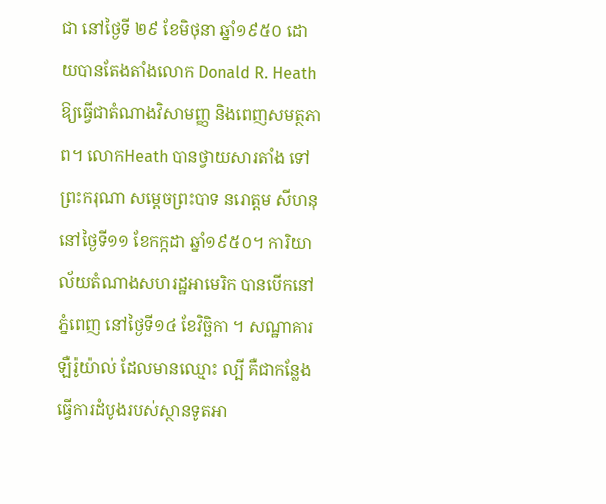ជា នៅថ្ងៃទី ២៩ ខែមិថុនា ឆ្នាំ១៩៥០ ដោយបានតែងតាំងលោក Donald R. Heath ឱ្យធ្វើជាតំណាងវិសាមញ្ញ និងពេញសមត្ថភាព។ លោកHeath បានថ្វាយសារតាំង ទៅព្រះករុណា សម្ដេចព្រះបាទ នរោត្ដម សីហនុ នៅថ្ងៃទី១១ ខែកក្កដា ឆ្នាំ១៩៥០។ ការិយាល័យតំណាងសហរដ្ឋអាមេរិក បានបើកនៅភ្នំពេញ នៅថ្ងៃទី១៤ ខែវិច្ឆិកា ។ សណ្ឋាគារឡឺរ៉ូយ៉ាល់ ដែលមានឈ្មោះ ល្បី គឺជាកន្លែងធ្វើការដំបូងរបស់ស្ថានទូតអា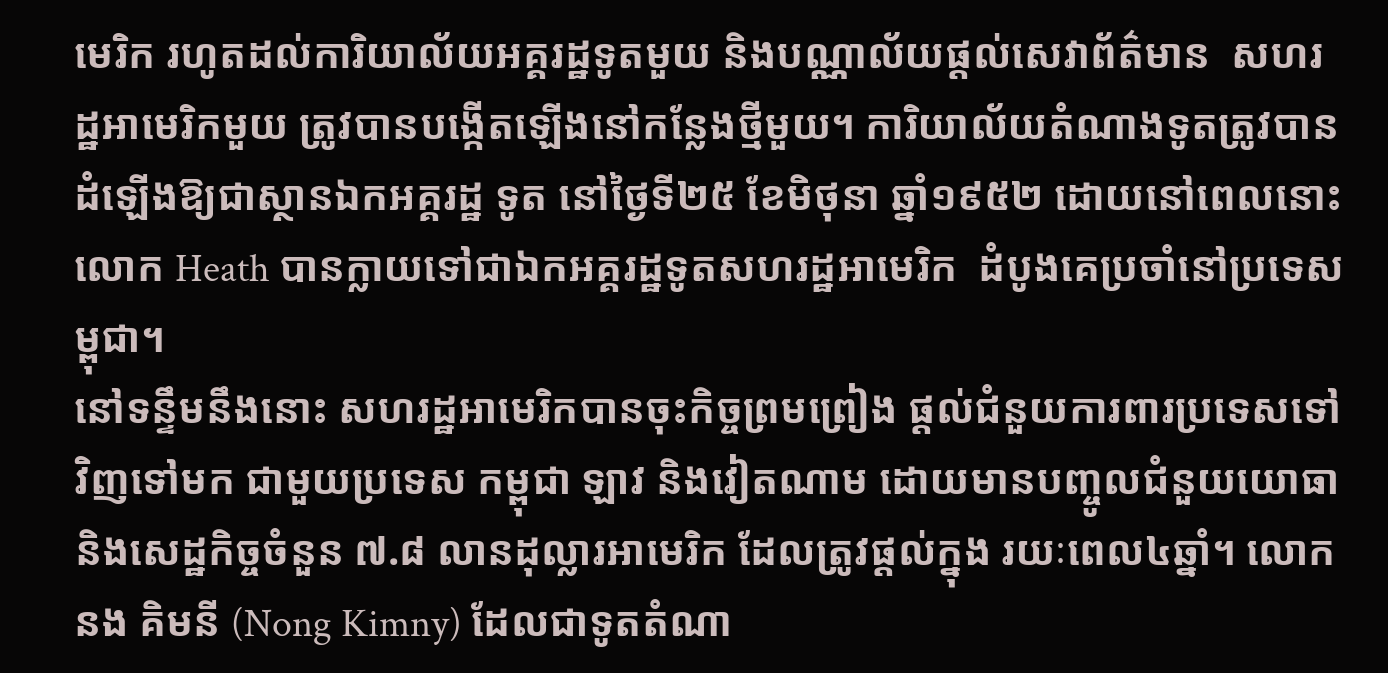មេរិក រហូតដល់ការិយាល័យអគ្គរដ្ឋទូតមួយ និងបណ្ណាល័យផ្ដល់សេវាព័ត៌មាន  សហរដ្ឋអាមេរិកមួយ ត្រូវបានបង្កើតឡើងនៅកន្លែងថ្មីមួយ។ ការិយាល័យតំណាងទូតត្រូវបានដំឡើងឱ្យជាស្ថានឯកអគ្គរដ្ឋ ទូត នៅថ្ងៃទី២៥ ខែមិថុនា ឆ្នាំ១៩៥២ ដោយនៅពេលនោះ លោក Heath បានក្លាយទៅជាឯកអគ្គរដ្ឋទូតសហរដ្ឋអាមេរិក  ដំបូងគេប្រចាំនៅប្រទេសម្ពុជា។
នៅទន្ទឹមនឹងនោះ សហរដ្ឋអាមេរិកបានចុះកិច្ចព្រមព្រៀង ផ្ដល់ជំនួយការពារប្រទេសទៅវិញទៅមក ជាមួយប្រទេស កម្ពុជា ឡាវ និងវៀតណាម ដោយមានបញ្ចូលជំនួយយោធា និងសេដ្ឋកិច្ចចំនួន ៧.៨ លានដុល្លារអាមេរិក ដែលត្រូវផ្ដល់ក្នុង រយៈពេល៤ឆ្នាំ។ លោក នង គិមនី (Nong Kimny) ដែលជាទូតតំណា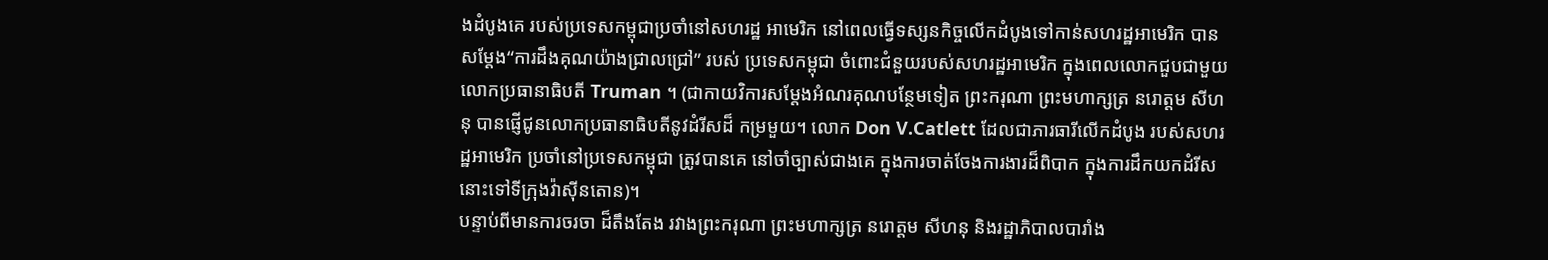ងដំបូងគេ របស់ប្រទេសកម្ពុជាប្រចាំនៅសហរដ្ឋ អាមេរិក នៅពេលធ្វើទស្សនកិច្ចលើកដំបូងទៅកាន់សហរដ្ឋអាមេរិក បានសម្ដែង“ការដឹងគុណយ៉ាងជ្រាលជ្រៅ” របស់ ប្រទេសកម្ពុជា ចំពោះជំនួយរបស់សហរដ្ឋអាមេរិក ក្នុងពេលលោកជួបជាមួយលោកប្រធានាធិបតី Truman ។ (ជាកាយវិការសម្ដែងអំណរគុណបន្ថែមទៀត ព្រះករុណា ព្រះមហាក្សត្រ នរោត្ដម សីហនុ បានផ្ញើជូនលោកប្រធានាធិបតីនូវដំរីសដ៏ កម្រមួយ។ លោក Don V.Catlett ដែលជាភារធារីលើកដំបូង របស់សហរដ្ឋអាមេរិក ប្រចាំនៅប្រទេសកម្ពុជា ត្រូវបានគេ នៅចាំច្បាស់ជាងគេ ក្នុងការចាត់ចែងការងារដ៏ពិបាក ក្នុងការដឹកយកដំរីសនោះទៅទីក្រុងវ៉ាស៊ីនតោន)។
បន្ទាប់ពីមានការចរចា ដ៏តឹងតែង រវាងព្រះករុណា ព្រះមហាក្សត្រ នរោត្ដម សីហនុ និងរដ្ឋាភិបាលបារាំង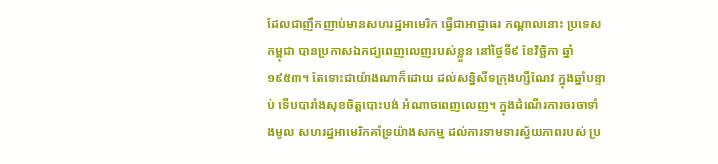ដែលជាញឹកញាប់មានសហរដ្ឋអាមេរិក ធ្វើជាអាជ្ញាធរ កណ្ដាលនោះ ប្រទេសកម្ពុជា បានប្រកាសឯកជ្យពេញលេញរបស់ខ្លួន នៅថ្ងៃទី៩ ខែវិច្ឆិកា ឆ្នាំ១៩៥៣។ តែទោះជាយ៉ាងណាក៏ដោយ ដល់សន្និសីទក្រុងហ្សឺណែវ ក្នុងឆ្នាំបន្ទាប់ ទើបបារាំងសុខចិត្ដបោះបង់ អំណាចពេញលេញ។ ក្នុងដំណើរការចរចាទាំងមូល សហរដ្ឋអាមេរិកគាំទ្រយ៉ាងសកម្ម ដល់ការទាមទារស្វ័យភាពរបស់ ប្រ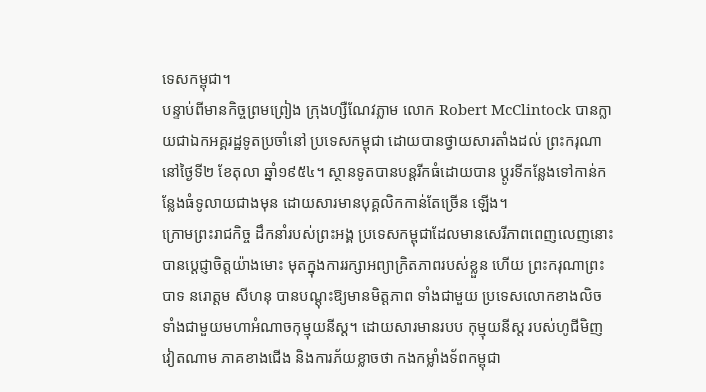ទេសកម្ពុជា។
បន្ទាប់ពីមានកិច្ចព្រមព្រៀង ក្រុងហ្សឺណែវភ្លាម លោក Robert McClintock បានក្លាយជាឯកអគ្គរដ្ឋទូតប្រចាំនៅ ប្រទេសកម្ពុជា ដោយបានថ្វាយសារតាំងដល់ ព្រះករុណា នៅថ្ងៃទី២ ខែតុលា ឆ្នាំ១៩៥៤។ ស្ថានទូតបានបន្ដរីកធំដោយបាន ប្ដូរទីកន្លែងទៅកាន់កន្លែងធំទូលាយជាងមុន ដោយសារមានបុគ្គលិកកាន់តែច្រើន ឡើង។
ក្រោមព្រះរាជកិច្ច ដឹកនាំរបស់ព្រះអង្គ ប្រទេសកម្ពុជាដែលមានសេរីភាពពេញលេញនោះ បានប្ដេជ្ញាចិត្ដយ៉ាងមោះ មុតក្នុងការរក្សាអព្យាក្រិតភាពរបស់ខ្លួន ហើយ ព្រះករុណាព្រះបាទ នរោត្ដម សីហនុ បានបណ្ដុះឱ្យមានមិត្ដភាព ទាំងជាមួយ ប្រទេសលោកខាងលិច ទាំងជាមួយមហាអំណាចកុម្មុយនីស្ដ។ ដោយសារមានរបប កុម្មុយនីស្ដ របស់ហូជីមិញ វៀតណាម ភាគខាងជើង និងការភ័យខ្លាចថា កងកម្លាំងទ័ពកម្ពុជា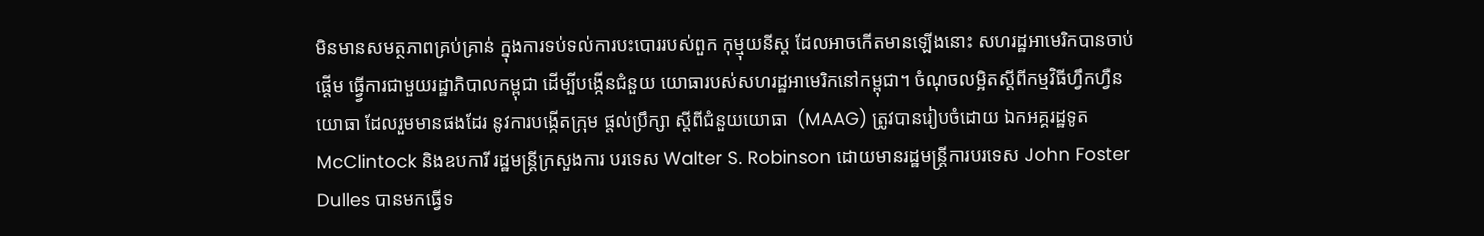មិនមានសមត្ថភាពគ្រប់គ្រាន់ ក្នុងការទប់ទល់ការបះបោររបស់ពួក កុម្មុយនីស្ដ ដែលអាចកើតមានឡើងនោះ សហរដ្ឋអាមេរិកបានចាប់ផ្ដើម ធ្វើ្វការជាមួយរដ្ឋាភិបាលកម្ពុជា ដើម្បីបង្កើនជំនួយ យោធារបស់សហរដ្ឋអាមេរិកនៅកម្ពុជា។ ចំណុចលម្អិតស្ដីពីកម្មវិធីហ្វឹកហ្វឺនយោធា ដែលរួមមានផងដែរ នូវការបង្កើតក្រុម ផ្ដល់ប្រឹក្សា ស្ដីពីជំនួយយោធា  (MAAG) ត្រូវបានរៀបចំដោយ ឯកអគ្គរដ្ឋទូត McClintock និងឧបការី រដ្ឋមន្ដ្រីក្រសួងការ បរទេស Walter S. Robinson ដោយមានរដ្ឋមន្ដ្រីការបរទេស John Foster Dulles បានមកធ្វើទ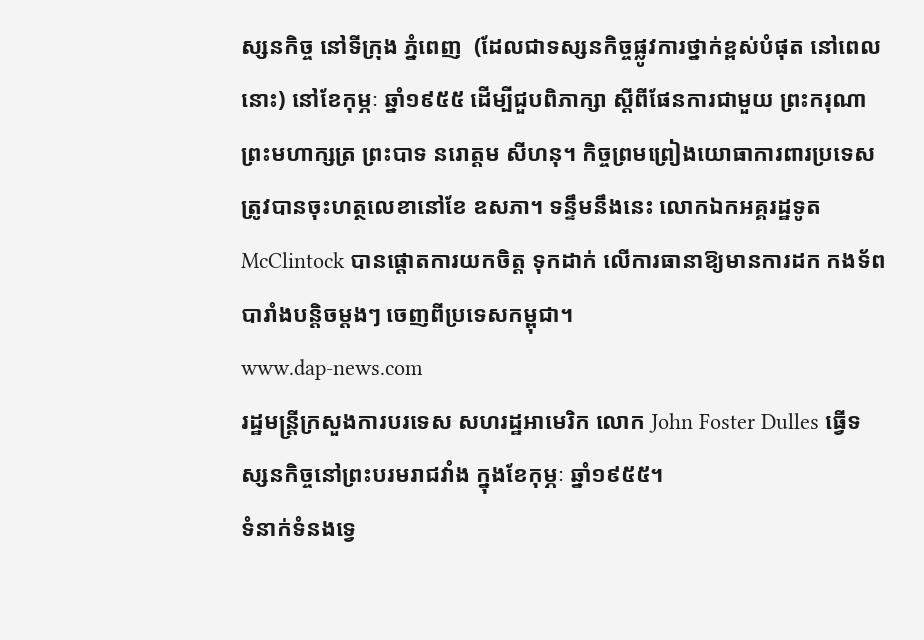ស្សនកិច្ច នៅទីក្រុង ភ្នំពេញ  (ដែលជាទស្សនកិច្ចផ្លូវការថ្នាក់ខ្ពស់បំផុត នៅពេលនោះ) នៅខែកុម្ភៈ ឆ្នាំ១៩៥៥ ដើម្បីជួបពិភាក្សា ស្ដីពីផែនការជាមួយ ព្រះករុណា ព្រះមហាក្សត្រ ព្រះបាទ នរោត្ដម សីហនុ។ កិច្ចព្រមព្រៀងយោធាការពារប្រទេស ត្រូវបានចុះហត្ថលេខានៅខែ ឧសភា។ ទន្ទឹមនឹងនេះ លោកឯកអគ្គរដ្ឋទូត McClintock បានផ្ដោតការយកចិត្ដ ទុកដាក់ លើការធានាឱ្យមានការដក កងទ័ពបារាំងបន្ដិចម្ដងៗ ចេញពីប្រទេសកម្ពុជា។
www.dap-news.com
រដ្ឋមន្រ្តីក្រសួងការបរទេស សហរដ្ឋអាមេរិក លោក John Foster Dulles ធ្វើទស្សនកិច្ចនៅព្រះបរមរាជវាំង ក្នុងខែកុម្ភៈ ឆ្នាំ១៩៥៥។
ទំនាក់ទំនងទ្វេ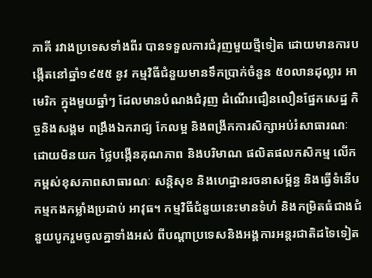ភាគី រវាងប្រទេសទាំងពីរ បានទទួលការជំរុញមួយថ្មីទៀត ដោយមានការបង្កើតនៅឆ្នាំ១៩៥៥ នូវ កម្មវិធីជំនួយមានទឹកប្រាក់ចំនួន ៥០លានដុល្លារ អាមេរិក ក្នុងមួយឆ្នាំៗ ដែលមានបំណងជំរុញ ដំណើរជឿនលឿនផ្នែកសេដ្ឋ កិច្ចនិងសង្គម ពង្រឹងឯករាជ្យ កែលម្អ និងពង្រីកការសិក្សាអប់រំសាធារណៈ ដោយមិនយក ថ្លៃបង្កើនគុណភាព និងបរិមាណ ផលិតផលកសិកម្ម លើកកម្ពស់ខុសភាពសាធារណៈ សន្ដិសុខ និងហេដ្ឋានរចនាសម្ព័ន្ធ និងធ្វើទំនើបកម្មកងកម្លាំងប្រដាប់ អាវុធ។ កម្មវិធីជំនួយនេះមានទំហំ និងកម្រិតធំជាងជំនួយបូករួមចូលគ្នាទាំងអស់ ពីបណ្ដាប្រទេសនិងអង្គការអន្ដរជាតិដទៃទៀត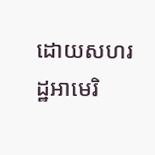ដោយសហរដ្ឋអាមេរិ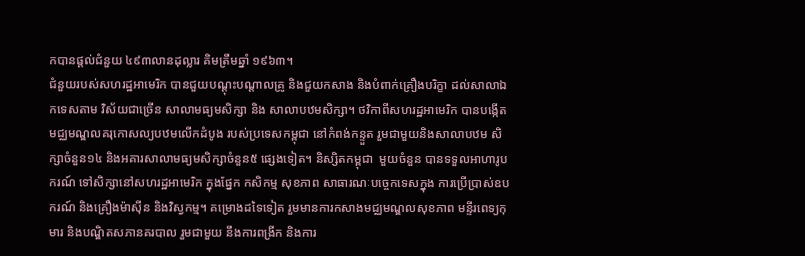កបានផ្ដល់ជំនួយ ៤៩៣លានដុល្លារ គិមត្រឹមឆ្នាំ ១៩៦៣។
ជំនួយរបស់សហរដ្ឋអាមេរិក បានជួយបណ្ដុះបណ្ដាលគ្រូ និងជួយកសាង និងបំពាក់គ្រឿងបរិក្ខា ដល់សាលាឯកទេសតាម វិស័យជាច្រើន សាលាមធ្យមសិក្សា និង សាលាបឋមសិក្សា។ ថវិកាពីសហរដ្ឋអាមេរិក បានបង្កើតមជ្ឈមណ្ឌលគរុកោសល្យបឋមលើកដំបូង របស់ប្រទេសកម្ពុជា នៅកំពង់កន្ទួត រួមជាមួយនិងសាលាបឋម សិក្សាចំនួន១៤ និងអគារសាលាមធ្យមសិក្សាចំនួន៥ ផ្សេងទៀត។ និស្សិតកម្ពុជា  មួយចំនួន បានទទួលអាហារូបករណ៍ ទៅសិក្សានៅសហរដ្ឋអាមេរិក ក្នុងផ្នែក កសិកម្ម សុខភាព សាធារណៈបច្ចេកទេសក្នុង ការប្រើប្រាស់ឧបករណ៍ និងគ្រឿងម៉ាស៊ីន និងវិស្វកម្ម។ គម្រោងដទៃទៀត រួមមានការកសាងមជ្ឈមណ្ឌលសុខភាព មន្ទីរពេទ្យកុមារ និងបណ្ឌិតសភានគរបាល រួមជាមួយ នឹងការពង្រីក និងការ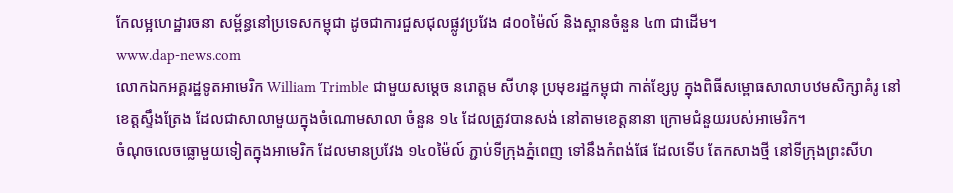កែលម្អហេដ្ឋារចនា សម្ព័ន្ធនៅប្រទេសកម្ពុជា ដូចជាការជួសជុលផ្លូវប្រវែង ៨០០ម៉ៃល៍ និងស្ពានចំនួន ៤៣ ជាដើម។
www.dap-news.com
លោកឯកអគ្គរដ្ឋទូតអាមេរិក William Trimble ជាមួយសម្តេច នរោត្តម សីហនុ ប្រមុខរដ្ឋកម្ពុជា កាត់ខ្សែបូ ក្នុងពិធីសម្ពោធសាលាបឋមសិក្សាគំរូ នៅខេត្តស្ទឹងត្រែង ដែលជាសាលាមួយក្នុងចំណោមសាលា ចំនួន ១៤ ដែលត្រូវបានសង់ នៅតាមខេត្តនានា ក្រោមជំនួយរបស់អាមេរិក។
ចំណុចលេចធ្លោមួយទៀតក្នុងអាមេរិក ដែលមានប្រវែង ១៤០ម៉ៃល៍ ភ្ជាប់ទីក្រុងភ្នំពេញ ទៅនឹងកំពង់ផែ ដែលទើប តែកសាងថ្មី នៅទីក្រុងព្រះសីហ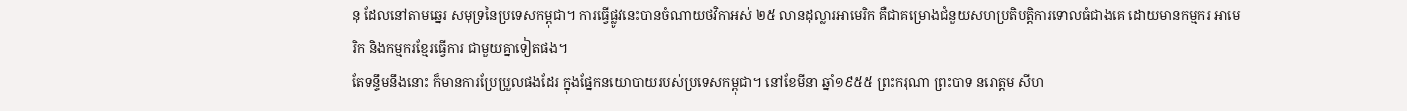នុ ដែលនៅតាមឆ្នេរ សមុទ្រនៃប្រទេសកម្ពុជា។ ការធ្វើផ្លូវនេះបានចំណាយថវិកាអស់ ២៥ លានដុល្លារអាមេរិក គឺជាគម្រោងជំនួយសហប្រតិបត្ដិការទោលធំជាងគេ ដោយមានកម្មករ អាមេរិក និងកម្មករខ្មែរធ្វើការ ជាមួយគ្នាទៀតផង។
តែទន្ទឹមនឹងនោះ ក៏មានការប្រែប្រួលផងដែរ ក្នុងផ្នែកនយោបាយរបស់ប្រទេសកម្ពុជា។ នៅខែមីនា ឆ្នាំ១៩៥៥ ព្រះករុណា ព្រះបាទ នរោត្ដម សីហ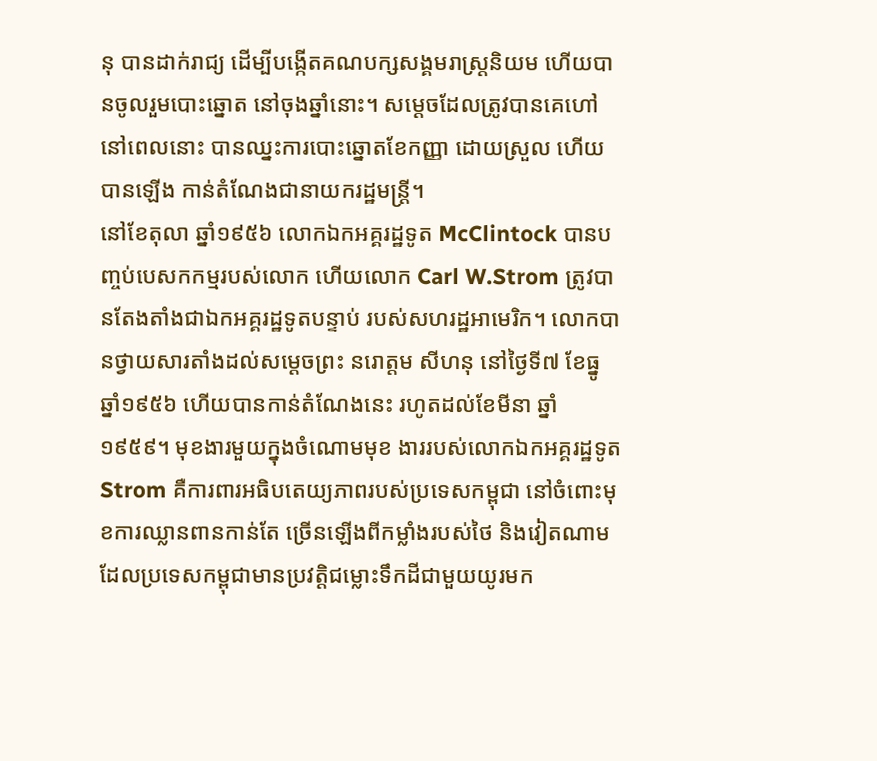នុ បានដាក់រាជ្យ ដើម្បីបង្កើតគណបក្សសង្គមរាស្ដ្រនិយម ហើយបានចូលរួមបោះឆ្នោត នៅចុងឆ្នាំនោះ។ សម្ដេចដែលត្រូវបានគេហៅនៅពេលនោះ បានឈ្នះការបោះឆ្នោតខែកញ្ញា ដោយស្រួល ហើយបានឡើង កាន់តំណែងជានាយករដ្ឋមន្ដ្រី។
នៅខែតុលា ឆ្នាំ១៩៥៦ លោកឯកអគ្គរដ្ឋទូត McClintock បានបញ្ចប់បេសកកម្មរបស់លោក ហើយលោក Carl W.Strom ត្រូវបានតែងតាំងជាឯកអគ្គរដ្ឋទូតបន្ទាប់ របស់សហរដ្ឋអាមេរិក។ លោកបានថ្វាយសារតាំងដល់សម្ដេចព្រះ នរោត្ដម សីហនុ នៅថ្ងៃទី៧ ខែធ្នូ ឆ្នាំ១៩៥៦ ហើយបានកាន់តំណែងនេះ រហូតដល់ខែមីនា ឆ្នាំ១៩៥៩។ មុខងារមួយក្នុងចំណោមមុខ ងាររបស់លោកឯកអគ្គរដ្ឋទូតStrom គឺការពារអធិបតេយ្យភាពរបស់ប្រទេសកម្ពុជា នៅចំពោះមុខការឈ្លានពានកាន់តែ ច្រើនឡើងពីកម្លាំងរបស់ថៃ និងវៀតណាម ដែលប្រទេសកម្ពុជាមានប្រវត្ដិជម្លោះទឹកដីជាមួយយូរមក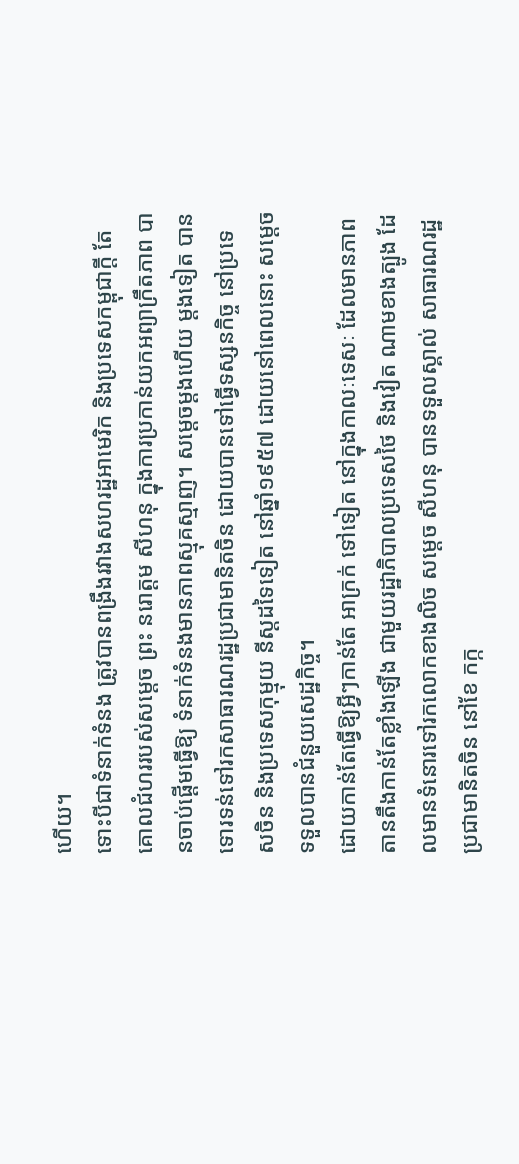ហើយ។
ទោះបីជាទំនាក់ទំនង ត្រូវបានពង្រឹងរវាងសហរដ្ឋអាមេរិក និងប្រទេសកម្ពុជាក្ដី តែគោលជំហររបស់សម្ដេច ព្រះ នរោត្ដម សីហនុ ក្នុងការប្រកាន់យកអព្យាក្រឹតភាព បានចាប់ផ្ដើមធ្វើឱ្យ ទំនាក់ទំនងមានភាពស្មុគស្មាញ។ សម្ដេចម្ដងហើយ ម្ដងទៀត បានទោរទន់ទៅរកសាធារណរដ្ឋប្រជាមានិតចិន ដោយបានទៅធ្វើទស្សនកិច្ច នៅប្រទេសចិន និងប្រទេសកុម្មុយ នីស្ដដទៃទៀត នៅឆ្នាំ១៩៥៧ ដោយនៅពេលនោះ សម្ដេចទទួលបានជំនួយសេដ្ឋកិច្ច។
ដោយកាន់តែធ្វើឱ្យអ្វីៗកាន់តែ អាក្រក់ ទៅទៀត នៅក្នុងកាលៈទេសៈ ដែលមានភាពតានតឹងកាន់តែខ្លាំងឡើង ជាមួយរដ្ឋាភិបាលប្រទេសថៃ និងវៀត ណាមខាងត្បូង ដែលមានទំនោរទៅរកលោកខាងលិច សម្ដេច សីហនុ បានទទួលស្គាល់ សាធារណរដ្ឋប្រជាមានិតចិន នៅខែ កក្ក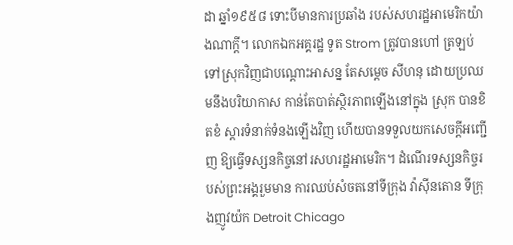ដា ឆ្នាំ១៩៥៨ ទោះបីមានការប្រឆាំង របស់សហរដ្ឋអាមេរិកយ៉ាងណាក្ដី។ លោកឯកអគ្គរដ្ឋ ទូត Strom ត្រូវបានហៅ ត្រឡប់ទៅស្រុកវិញជាបណ្ដោះអាសន្ន តែសម្ដេច សីហនុ ដោយប្រឈមនឹងបរិយាកាស កាន់តែបាត់ស្ថិរភាពឡើងនៅក្នុង ស្រុក បានខិតខំ ស្ដារទំនាក់ទំនងឡើងវិញ ហើយបានទទួលយកសេចក្ដីអញ្ជើញ ឱ្យធ្វើទស្សនកិច្ចនៅរសហរដ្ឋអាមេរិក។ ដំណើរទស្សនកិច្ចរបស់ព្រះអង្គរួមមាន ការឈប់សំចតនៅទីក្រុង វ៉ាស៊ីនតោន ទីក្រុងញូវយ៉ក Detroit Chicago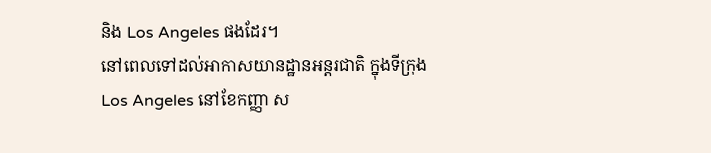និង Los Angeles ផងដែរ។
នៅពេលទៅដល់អាកាសយានដ្ឋានអន្ដរជាតិ ក្នុងទីក្រុង Los Angeles នៅខែកញ្ញា ស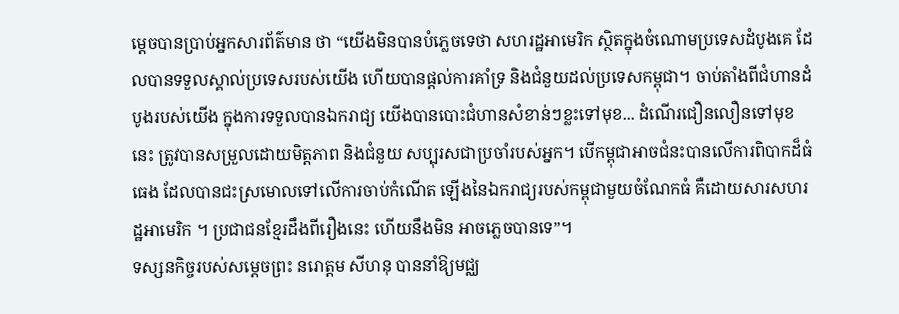ម្ដេចបានប្រាប់អ្នកសារព័ត៌មាន ថា “យើងមិនបានបំភ្លេចទេថា សហរដ្ឋអាមេរិក ស្ថិតក្នុងចំណោមប្រទេសដំបូងគេ ដែលបានទទួលស្គាល់ប្រទេសរបស់យើង ហើយបានផ្ដល់ការគាំទ្រ និងជំនួយដល់ប្រទេសកម្ពុជា។ ចាប់តាំងពីជំហានដំបូងរបស់យើង ក្នុងការទទួលបានឯករាជ្យ យើងបានបោះជំហានសំខាន់ៗខ្លះទៅមុខ... ដំណើរជឿនលឿនទៅមុខនេះ ត្រូវបានសម្រួលដោយមិត្ដភាព និងជំនួយ សប្បុរសជាប្រចាំរបស់អ្នក។ បើកម្ពុជាអាចជំនះបានលើការពិបាកដ៏ធំធេង ដែលបានជះស្រមោលទៅលើការចាប់កំណើត ឡើងនៃឯករាជ្យរបស់កម្ពុជាមួយចំណែកធំ គឺដោយសារសហរដ្ឋអាមេរិក ។ ប្រជាជនខ្មែរដឹងពីរឿងនេះ ហើយនឹងមិន អាចភ្លេចបានទេ”។
ទស្សនកិច្ចរបស់សម្ដេចព្រះ នរោត្ដម សីហនុ បាននាំឱ្យមជ្ឈ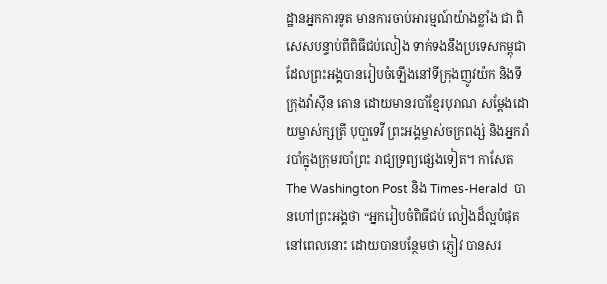ដ្ឋានអ្នកការទូត មានការចាប់អារម្មណ៍យ៉ាងខ្លាំង ជា ពិសេសបន្ទាប់ពីពិធីជប់លៀង ទាក់ទងនឹងប្រទេសកម្ពុជា ដែលព្រះអង្គបានរៀបចំឡើងនៅទីក្រុងញូវយ៉ក និងទីក្រុងវ៉ាស៊ីន តោន ដោយមានរបាំខ្មែរបុរាណ សម្ដែងដោយម្ចាស់ក្សត្រី បុបា្ផទេវី ព្រះអង្គម្ចាស់ចក្រពង្ស់ និងអ្នករាំរបាំក្នុងក្រុមរបាំព្រះ រាជ្យទ្រព្យផ្សេងទៀត។ កាសែត The Washington Post និង Times-Herald  បានហៅព្រះអង្គថា “អ្នករៀបចំពិធីជប់ លៀងដ៏ល្អបំផុតនៅពេលនោះ ដោយបានបន្ថែមថា ភ្ញៀវ បានសរ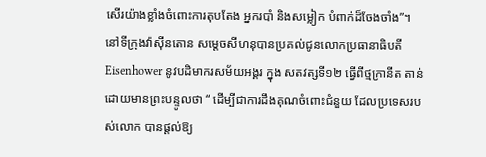សើរយ៉ាងខ្លាំងចំពោះការតុបតែង អ្នករបាំ និងសម្លៀក បំពាក់ដ៏ចែងចាំង”។
នៅទីក្រុងវ៉ាស៊ីនតោន សម្ដេចសីហនុបានប្រគល់ជូនលោកប្រធានាធិបតី Eisenhower នូវបដិមាករសម័យអង្គរ ក្នុង សតវត្សទី១២ ធ្វើពីថ្មក្រានីត តាន់ ដោយមានព្រះបន្ទូលថា “ ដើម្បីជាការដឹងគុណចំពោះជំនួយ ដែលប្រទេសរបស់លោក បានផ្ដល់ឱ្យ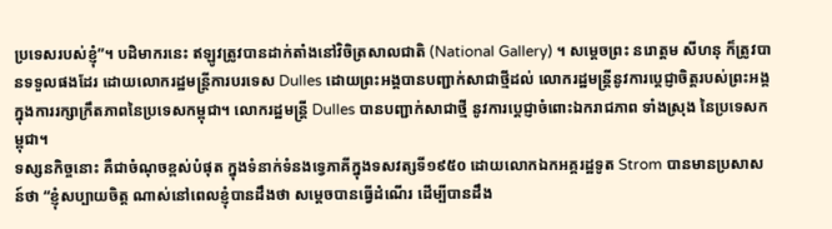ប្រទេសរបស់ខ្ញុំ”។ បដិមាករនេះ ឥឡូវត្រូវបានដាក់តាំងនៅវិចិត្រសាលជាតិ (National Gallery) ។ សម្ដេចព្រះ នរោត្ដម សីហនុ ក៏ត្រូវបានទទួលផងដែរ ដោយលោករដ្ឋមន្ដ្រីការបរទេស Dulles ដោយព្រះអង្គបានបញ្ជាក់សាជាថ្មីដល់ លោករដ្ឋមន្ដ្រីនូវការប្ដេជ្ញាចិត្ដរបស់ព្រះអង្គ ក្នុងការរក្សាក្រឹតភាពនៃប្រទេសកម្ពុជា។ លោករដ្ឋមន្ដ្រី Dulles បានបញ្ជាក់សាជាថ្មី នូវការប្ដេជ្ញាចំពោះឯករាជភាព ទាំងស្រុង នៃប្រទេសកម្ពុជា។
ទស្សនកិច្ចនោះ គឺជាចំណុចខ្ពស់បំផុត ក្នុងទំនាក់ទំនងទ្វេភាគីក្នុងទសវត្សទី១៩៥០ ដោយលោកឯកអគ្គរដ្ឋទូត Strom បានមានប្រសាសន៍ថា “ខ្ញុំសប្បាយចិត្ដ ណាស់នៅពេលខ្ញុំបានដឹងថា សម្ដេចបានធ្វើដំណើរ ដើម្បីបានដឹង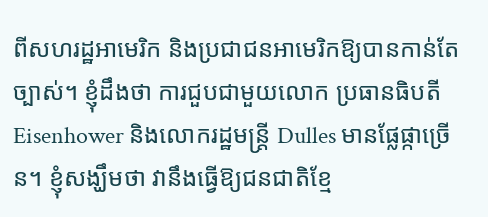ពីសហរដ្ឋអាមេរិក និងប្រជាជនអាមេរិកឱ្យបានកាន់តែច្បាស់។ ខ្ញុំដឹងថា ការជួបជាមួយលោក ប្រធានធិបតី Eisenhower និងលោករដ្ឋមន្ដ្រី Dulles មានផ្លែផ្កាច្រើន។ ខ្ញុំសង្ឃឹមថា វានឹងធ្វើឱ្យជនជាតិខ្មែ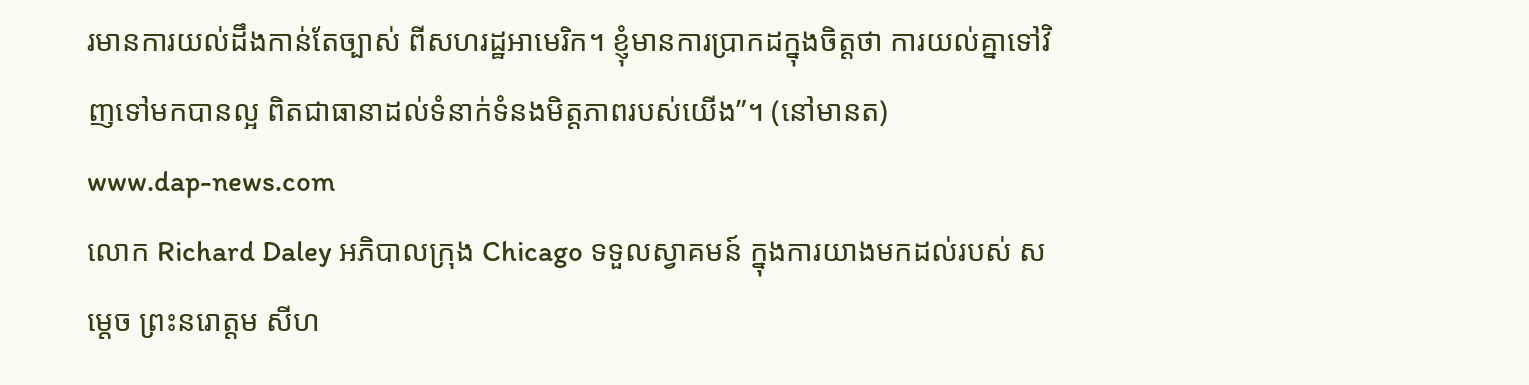រមានការយល់ដឹងកាន់តែច្បាស់ ពីសហរដ្ឋអាមេរិក។ ខ្ញុំមានការប្រាកដក្នុងចិត្ដថា ការយល់គ្នាទៅវិញទៅមកបានល្អ ពិតជាធានាដល់ទំនាក់ទំនងមិត្ដភាពរបស់យើង”។ (នៅមានត)
www.dap-news.com
លោក Richard Daley អភិបាលក្រុង Chicago ទទួលស្វាគមន៍ ក្នុងការយាងមកដល់របស់ សម្តេច ព្រះនរោត្តម សីហ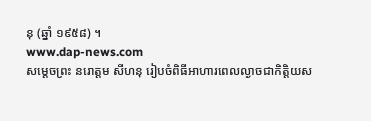នុ (ឆ្នាំ ១៩៥៨) ។
www.dap-news.com
សម្តេចព្រះ នរោត្តម សីហនុ រៀបចំពិធីអាហារពេលល្ងាចជាកិតិ្តយស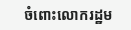ចំពោះលោករដ្ឋម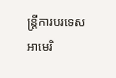ន្រ្តីការបរទេសអាមេរិ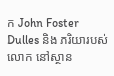ក John Foster Dulles និង ភរិយារបស់លោក នៅស្ថាន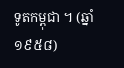ទូតកម្ពុជា ។ (ឆ្នាំ ១៩៥៨)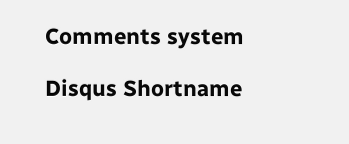Comments system

Disqus Shortname